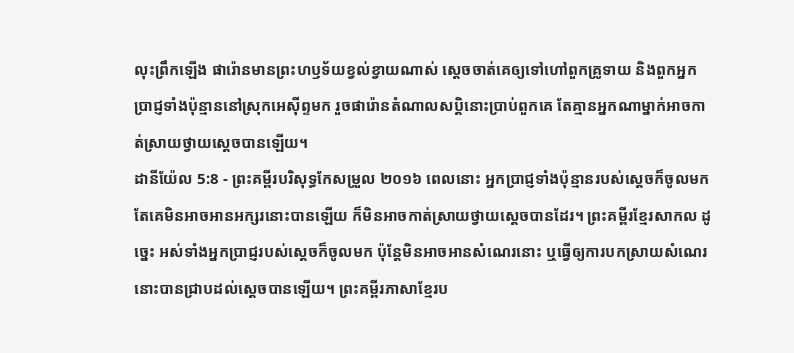លុះព្រឹកឡើង ផារ៉ោនមានព្រះហឫទ័យខ្វល់ខ្វាយណាស់ ស្ដេចចាត់គេឲ្យទៅហៅពួកគ្រូទាយ និងពួកអ្នកប្រាជ្ញទាំងប៉ុន្មាននៅស្រុកអេស៊ីព្ទមក រួចផារ៉ោនតំណាលសប្ដិនោះប្រាប់ពួកគេ តែគ្មានអ្នកណាម្នាក់អាចកាត់ស្រាយថ្វាយស្ដេចបានឡើយ។
ដានីយ៉ែល 5:8 - ព្រះគម្ពីរបរិសុទ្ធកែសម្រួល ២០១៦ ពេលនោះ អ្នកប្រាជ្ញទាំងប៉ុន្មានរបស់ស្តេចក៏ចូលមក តែគេមិនអាចអានអក្សរនោះបានឡើយ ក៏មិនអាចកាត់ស្រាយថ្វាយស្តេចបានដែរ។ ព្រះគម្ពីរខ្មែរសាកល ដូច្នេះ អស់ទាំងអ្នកប្រាជ្ញរបស់ស្ដេចក៏ចូលមក ប៉ុន្តែមិនអាចអានសំណេរនោះ ឬធ្វើឲ្យការបកស្រាយសំណេរនោះបានជ្រាបដល់ស្ដេចបានឡើយ។ ព្រះគម្ពីរភាសាខ្មែរប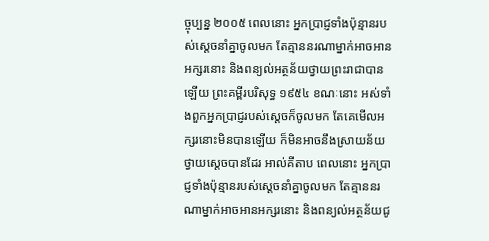ច្ចុប្បន្ន ២០០៥ ពេលនោះ អ្នកប្រាជ្ញទាំងប៉ុន្មានរបស់ស្ដេចនាំគ្នាចូលមក តែគ្មាននរណាម្នាក់អាចអានអក្សរនោះ និងពន្យល់អត្ថន័យថ្វាយព្រះរាជាបានឡើយ ព្រះគម្ពីរបរិសុទ្ធ ១៩៥៤ ខណៈនោះ អស់ទាំងពួកអ្នកប្រាជ្ញរបស់ស្តេចក៏ចូលមក តែគេមើលអក្សរនោះមិនបានឡើយ ក៏មិនអាចនឹងស្រាយន័យថ្វាយស្តេចបានដែរ អាល់គីតាប ពេលនោះ អ្នកប្រាជ្ញទាំងប៉ុន្មានរបស់ស្ដេចនាំគ្នាចូលមក តែគ្មាននរណាម្នាក់អាចអានអក្សរនោះ និងពន្យល់អត្ថន័យជូ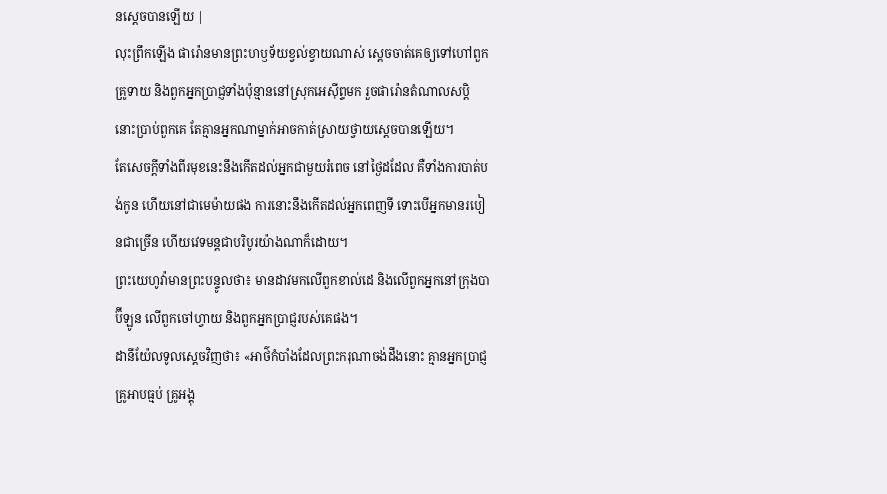នស្តេចបានឡើយ |
លុះព្រឹកឡើង ផារ៉ោនមានព្រះហឫទ័យខ្វល់ខ្វាយណាស់ ស្ដេចចាត់គេឲ្យទៅហៅពួកគ្រូទាយ និងពួកអ្នកប្រាជ្ញទាំងប៉ុន្មាននៅស្រុកអេស៊ីព្ទមក រួចផារ៉ោនតំណាលសប្ដិនោះប្រាប់ពួកគេ តែគ្មានអ្នកណាម្នាក់អាចកាត់ស្រាយថ្វាយស្ដេចបានឡើយ។
តែសេចក្ដីទាំងពីរមុខនេះនឹងកើតដល់អ្នកជាមួយរំពេច នៅថ្ងៃដដែល គឺទាំងការបាត់បង់កូន ហើយនៅជាមេម៉ាយផង ការនោះនឹងកើតដល់អ្នកពេញទី ទោះបើអ្នកមានរបៀនជាច្រើន ហើយវេទមន្តជាបរិបូរយ៉ាងណាក៏ដោយ។
ព្រះយេហូវ៉ាមានព្រះបន្ទូលថា៖ មានដាវមកលើពួកខាល់ដេ និងលើពួកអ្នកនៅក្រុងបាប៊ីឡូន លើពួកចៅហ្វាយ និងពួកអ្នកប្រាជ្ញរបស់គេផង។
ដានីយ៉ែលទូលស្តេចវិញថា៖ «អាថ៌កំបាំងដែលព្រះករុណាចង់ដឹងនោះ គ្មានអ្នកប្រាជ្ញ គ្រូអាបធ្មប់ គ្រូអង្គុ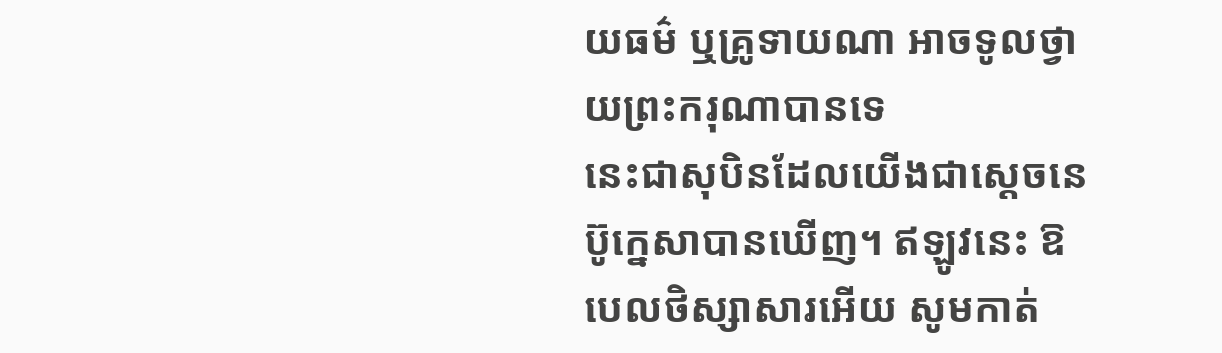យធម៌ ឬគ្រូទាយណា អាចទូលថ្វាយព្រះករុណាបានទេ
នេះជាសុបិនដែលយើងជាស្តេចនេប៊ូក្នេសាបានឃើញ។ ឥឡូវនេះ ឱបេលថិស្សាសារអើយ សូមកាត់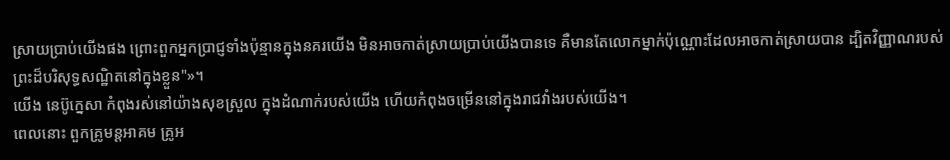ស្រាយប្រាប់យើងផង ព្រោះពួកអ្នកប្រាជ្ញទាំងប៉ុន្មានក្នុងនគរយើង មិនអាចកាត់ស្រាយប្រាប់យើងបានទេ គឺមានតែលោកម្នាក់ប៉ុណ្ណោះដែលអាចកាត់ស្រាយបាន ដ្បិតវិញ្ញាណរបស់ព្រះដ៏បរិសុទ្ធសណ្ឋិតនៅក្នុងខ្លួន"»។
យើង នេប៊ូក្នេសា កំពុងរស់នៅយ៉ាងសុខស្រួល ក្នុងដំណាក់របស់យើង ហើយកំពុងចម្រើននៅក្នុងរាជវាំងរបស់យើង។
ពេលនោះ ពួកគ្រូមន្តអាគម គ្រូអ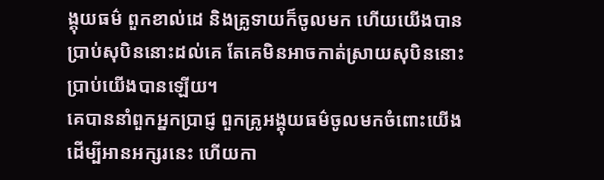ង្គុយធម៌ ពួកខាល់ដេ និងគ្រូទាយក៏ចូលមក ហើយយើងបានប្រាប់សុបិននោះដល់គេ តែគេមិនអាចកាត់ស្រាយសុបិននោះប្រាប់យើងបានឡើយ។
គេបាននាំពួកអ្នកប្រាជ្ញ ពួកគ្រូអង្គុយធម៌ចូលមកចំពោះយើង ដើម្បីអានអក្សរនេះ ហើយកា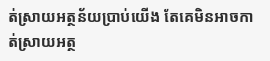ត់ស្រាយអត្ថន័យប្រាប់យើង តែគេមិនអាចកាត់ស្រាយអត្ថ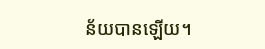ន័យបានឡើយ។